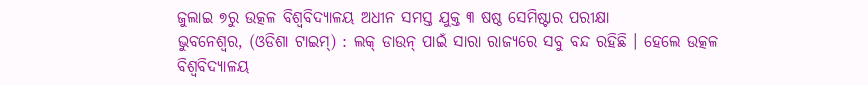ଜୁଲାଇ ୭ରୁ ଉତ୍କଳ ବିଶ୍ୱବିଦ୍ୟାଳୟ ଅଧୀନ ସମସ୍ତ ଯୁକ୍ତ ୩ ଷଷ୍ଠ ସେମିଷ୍ଟାର ପରୀକ୍ଷା
ଭୁବନେଶ୍ବର, (ଓଡିଶା ଟାଇମ୍) : ଲକ୍ ଡାଉନ୍ ପାଇଁ ସାରା ରାଜ୍ୟରେ ସବୁ ବନ୍ଦ ରହିଛି । ହେଲେ ଉତ୍କଳ ବିଶ୍ୱବିଦ୍ୟାଳୟ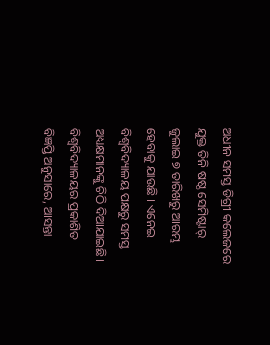ଅଧୀନ ସମସ୍ତ ଡିଗ୍ରୀ କଲେଜରେ ଯୁକ୍ତ ତିନି ଷଷ୍ଠ ସେମିଷ୍ଟାର୍ ଜୁଲାଇ ୭ ତାରିଖରୁ ଆରମ୍ଭ ହେବାକୁ ଯାଉଛି । ଏନେଇ ବିଶ୍ୱବିଦ୍ୟାଳୟ ପକ୍ଷରୁ ସମସ୍ତ ଅଧ୍ୟକ୍ଷମାନଙ୍କୁ ଚିଠି ଦିଆଯାଇଛି।
ବିଶ୍ୱବିଦ୍ୟାଳୟର ପ୍ରକାଶିତ ବିଜ୍ଞପ୍ତି ଅନୁସାରେ, ଆସନ୍ତା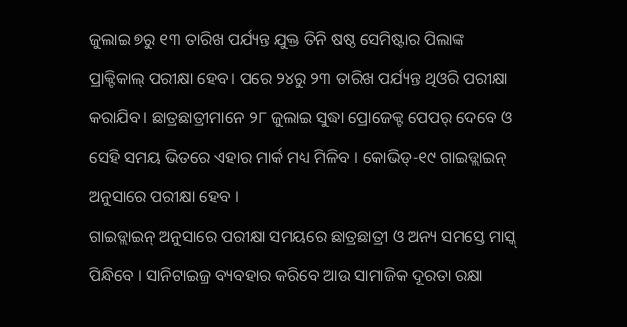ଜୁଲାଇ ୭ରୁ ୧୩ ତାରିଖ ପର୍ଯ୍ୟନ୍ତ ଯୁକ୍ତ ତିନି ଷଷ୍ଠ ସେମିଷ୍ଟାର ପିଲାଙ୍କ ପ୍ରାକ୍ଟିକାଲ୍ ପରୀକ୍ଷା ହେବ। ପରେ ୨୪ରୁ ୨୩ ତାରିଖ ପର୍ଯ୍ୟନ୍ତ ଥିଓରି ପରୀକ୍ଷା କରାଯିବ। ଛାତ୍ରଛାତ୍ରୀମାନେ ୨୮ ଜୁଲାଇ ସୁଦ୍ଧା ପ୍ରୋଜେକ୍ଟ ପେପର୍ ଦେବେ ଓ ସେହି ସମୟ ଭିତରେ ଏହାର ମାର୍କ ମଧ୍ୟ ମିଳିବ । କୋଭିଡ୍-୧୯ ଗାଇଡ୍ଲାଇନ୍ ଅନୁସାରେ ପରୀକ୍ଷା ହେବ ।
ଗାଇଡ୍ଲାଇନ୍ ଅନୁସାରେ ପରୀକ୍ଷା ସମୟରେ ଛାତ୍ରଛାତ୍ରୀ ଓ ଅନ୍ୟ ସମସ୍ତେ ମାସ୍କ୍ ପିନ୍ଧିବେ । ସାନିଟାଇଜ୍ର ବ୍ୟବହାର କରିବେ ଆଉ ସାମାଜିକ ଦୂରତା ରକ୍ଷା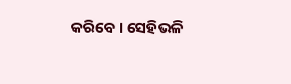କରିବେ । ସେହିଭଳି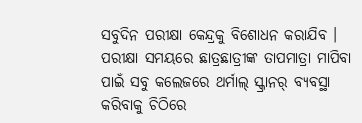ସବୁଦିନ ପରୀକ୍ଷା କେନ୍ଦ୍ରକୁ ବିଶୋଧନ କରାଯିବ । ପରୀକ୍ଷା ସମୟରେ ଛାତ୍ରଛାତ୍ରୀଙ୍କ ତାପମାତ୍ରା ମାପିବା ପାଇଁ ସବୁ କଲେଜରେ ଥର୍ମାଲ୍ ସ୍କ୍ରାନର୍ ବ୍ୟବସ୍ଥା କରିବାକୁ ଚିଠିରେ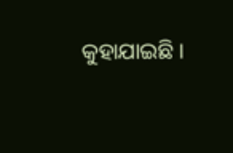କୁହାଯାଇଛି ।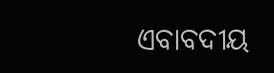ଏବାବଦୀୟ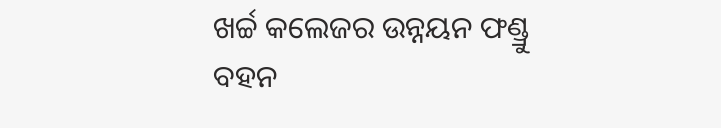ଖର୍ଚ୍ଚ କଲେଜର ଉନ୍ନୟନ ଫଣ୍ଡ୍ରୁ ବହନ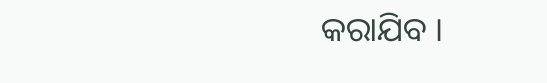କରାଯିବ ।